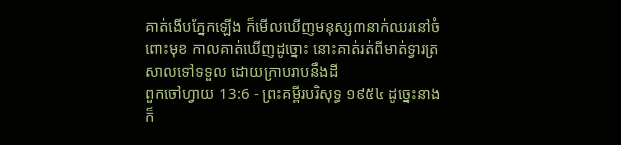គាត់ងើបភ្នែកឡើង ក៏មើលឃើញមនុស្ស៣នាក់ឈរនៅចំពោះមុខ កាលគាត់ឃើញដូច្នោះ នោះគាត់រត់ពីមាត់ទ្វារត្រសាលទៅទទួល ដោយក្រាបរាបនឹងដី
ពួកចៅហ្វាយ 13:6 - ព្រះគម្ពីរបរិសុទ្ធ ១៩៥៤ ដូច្នេះនាងក៏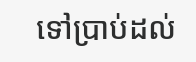ទៅប្រាប់ដល់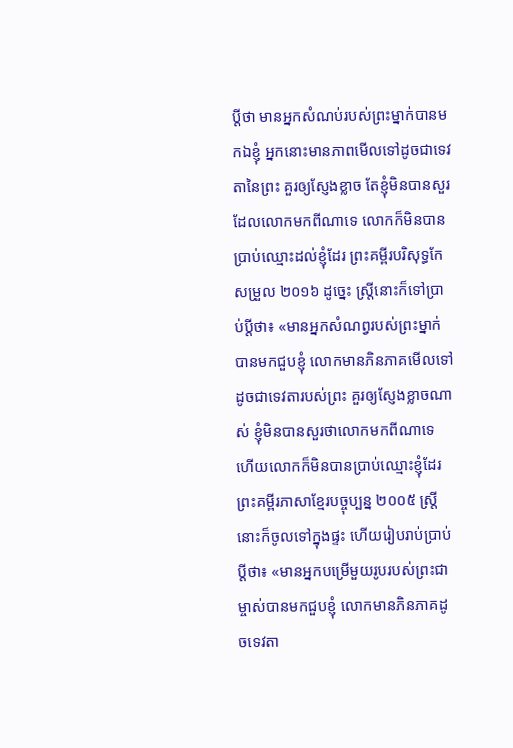ប្ដីថា មានអ្នកសំណប់របស់ព្រះម្នាក់បានមកឯខ្ញុំ អ្នកនោះមានភាពមើលទៅដូចជាទេវតានៃព្រះ គួរឲ្យស្ញែងខ្លាច តែខ្ញុំមិនបានសួរដែលលោកមកពីណាទេ លោកក៏មិនបានប្រាប់ឈ្មោះដល់ខ្ញុំដែរ ព្រះគម្ពីរបរិសុទ្ធកែសម្រួល ២០១៦ ដូច្នេះ ស្ត្រីនោះក៏ទៅប្រាប់ប្តីថា៖ «មានអ្នកសំណព្វរបស់ព្រះម្នាក់បានមកជួបខ្ញុំ លោកមានភិនភាគមើលទៅដូចជាទេវតារបស់ព្រះ គួរឲ្យស្ញែងខ្លាចណាស់ ខ្ញុំមិនបានសួរថាលោកមកពីណាទេ ហើយលោកក៏មិនបានប្រាប់ឈ្មោះខ្ញុំដែរ ព្រះគម្ពីរភាសាខ្មែរបច្ចុប្បន្ន ២០០៥ ស្ត្រីនោះក៏ចូលទៅក្នុងផ្ទះ ហើយរៀបរាប់ប្រាប់ប្ដីថា៖ «មានអ្នកបម្រើមួយរូបរបស់ព្រះជាម្ចាស់បានមកជួបខ្ញុំ លោកមានភិនភាគដូចទេវតា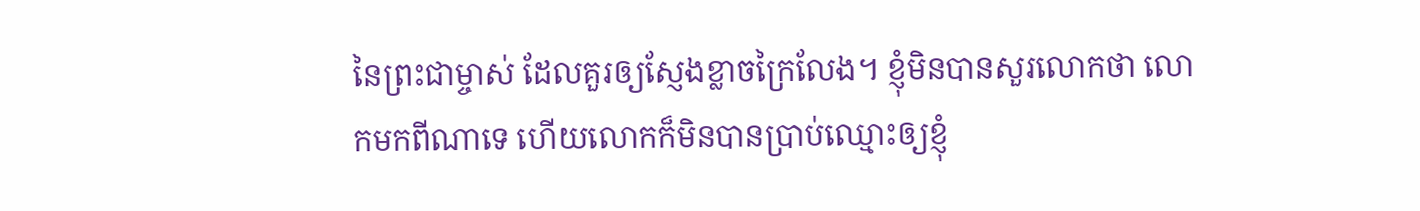នៃព្រះជាម្ចាស់ ដែលគួរឲ្យស្ញែងខ្លាចក្រៃលែង។ ខ្ញុំមិនបានសួរលោកថា លោកមកពីណាទេ ហើយលោកក៏មិនបានប្រាប់ឈ្មោះឲ្យខ្ញុំ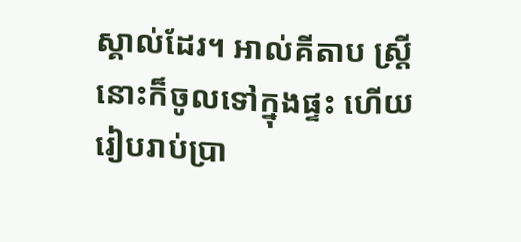ស្គាល់ដែរ។ អាល់គីតាប ស្ត្រីនោះក៏ចូលទៅក្នុងផ្ទះ ហើយរៀបរាប់ប្រា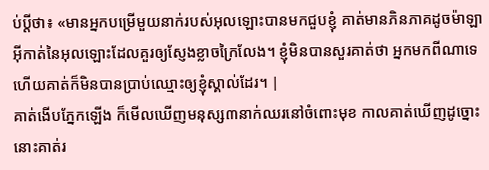ប់ប្ដីថា៖ «មានអ្នកបម្រើមួយនាក់របស់អុលឡោះបានមកជួបខ្ញុំ គាត់មានភិនភាគដូចម៉ាឡាអ៊ីកាត់នៃអុលឡោះដែលគួរឲ្យស្ញែងខ្លាចក្រៃលែង។ ខ្ញុំមិនបានសួរគាត់ថា អ្នកមកពីណាទេ ហើយគាត់ក៏មិនបានប្រាប់ឈ្មោះឲ្យខ្ញុំស្គាល់ដែរ។ |
គាត់ងើបភ្នែកឡើង ក៏មើលឃើញមនុស្ស៣នាក់ឈរនៅចំពោះមុខ កាលគាត់ឃើញដូច្នោះ នោះគាត់រ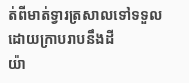ត់ពីមាត់ទ្វារត្រសាលទៅទទួល ដោយក្រាបរាបនឹងដី
យ៉ា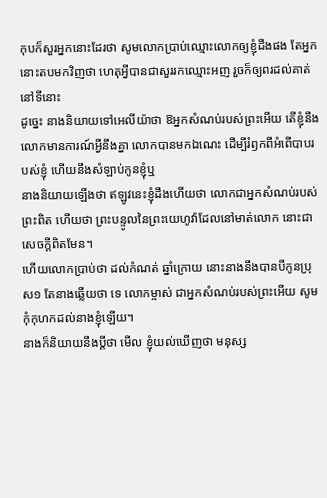កុបក៏សួរអ្នកនោះដែរថា សូមលោកប្រាប់ឈ្មោះលោកឲ្យខ្ញុំដឹងផង តែអ្នកនោះតបមកវិញថា ហេតុអ្វីបានជាសួររកឈ្មោះអញ រួចក៏ឲ្យពរដល់គាត់នៅទីនោះ
ដូច្នេះ នាងនិយាយទៅអេលីយ៉ាថា ឱអ្នកសំណប់របស់ព្រះអើយ តើខ្ញុំនឹងលោកមានការណ៍អ្វីនឹងគ្នា លោកបានមកឯណេះ ដើម្បីរំឭកពីអំពើបាបរបស់ខ្ញុំ ហើយនឹងសំឡាប់កូនខ្ញុំឬ
នាងនិយាយឡើងថា ឥឡូវនេះខ្ញុំដឹងហើយថា លោកជាអ្នកសំណប់របស់ព្រះពិត ហើយថា ព្រះបន្ទូលនៃព្រះយេហូវ៉ាដែលនៅមាត់លោក នោះជាសេចក្តីពិតមែន។
ហើយលោកប្រាប់ថា ដល់កំណត់ ឆ្នាំក្រោយ នោះនាងនឹងបានបីកូនប្រុស១ តែនាងឆ្លើយថា ទេ លោកម្ចាស់ ជាអ្នកសំណប់របស់ព្រះអើយ សូមកុំកុហកដល់នាងខ្ញុំឡើយ។
នាងក៏និយាយនឹងប្ដីថា មើល ខ្ញុំយល់ឃើញថា មនុស្ស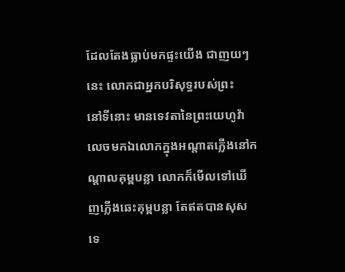ដែលតែងធ្លាប់មកផ្ទះយើង ជាញយៗនេះ លោកជាអ្នកបរិសុទ្ធរបស់ព្រះ
នៅទីនោះ មានទេវតានៃព្រះយេហូវ៉ាលេចមកឯលោកក្នុងអណ្តាតភ្លើងនៅកណ្តាលគុម្ពបន្លា លោកក៏មើលទៅឃើញភ្លើងឆេះគុម្ពបន្លា តែឥតបានសុសទេ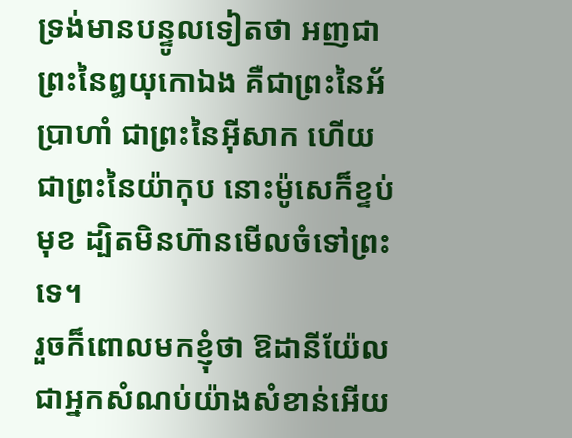ទ្រង់មានបន្ទូលទៀតថា អញជាព្រះនៃឰយុកោឯង គឺជាព្រះនៃអ័ប្រាហាំ ជាព្រះនៃអ៊ីសាក ហើយជាព្រះនៃយ៉ាកុប នោះម៉ូសេក៏ខ្ទប់មុខ ដ្បិតមិនហ៊ានមើលចំទៅព្រះទេ។
រួចក៏ពោលមកខ្ញុំថា ឱដានីយ៉ែលជាអ្នកសំណប់យ៉ាងសំខាន់អើយ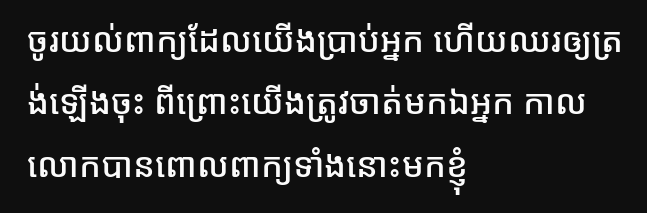ចូរយល់ពាក្យដែលយើងប្រាប់អ្នក ហើយឈរឲ្យត្រង់ឡើងចុះ ពីព្រោះយើងត្រូវចាត់មកឯអ្នក កាលលោកបានពោលពាក្យទាំងនោះមកខ្ញុំ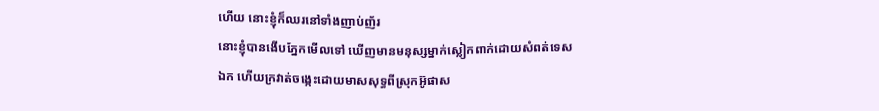ហើយ នោះខ្ញុំក៏ឈរនៅទាំងញាប់ញ័រ
នោះខ្ញុំបានងើបភ្នែកមើលទៅ ឃើញមានមនុស្សម្នាក់ស្លៀកពាក់ដោយសំពត់ទេសឯក ហើយក្រវាត់ចង្កេះដោយមាសសុទ្ធពីស្រុកអ៊ូផាស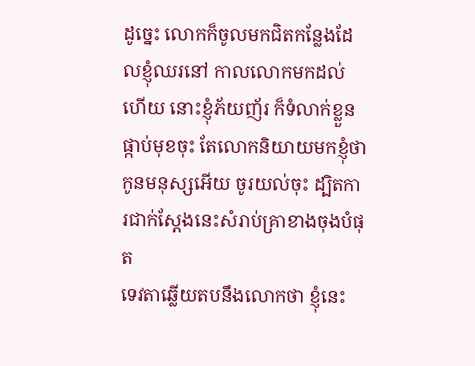ដូច្នេះ លោកក៏ចូលមកជិតកន្លែងដែលខ្ញុំឈរនៅ កាលលោកមកដល់ហើយ នោះខ្ញុំភ័យញ័រ ក៏ទំលាក់ខ្លួនផ្កាប់មុខចុះ តែលោកនិយាយមកខ្ញុំថា កូនមនុស្សអើយ ចូរយល់ចុះ ដ្បិតការជាក់ស្តែងនេះសំរាប់គ្រាខាងចុងបំផុត
ទេវតាឆ្លើយតបនឹងលោកថា ខ្ញុំនេះ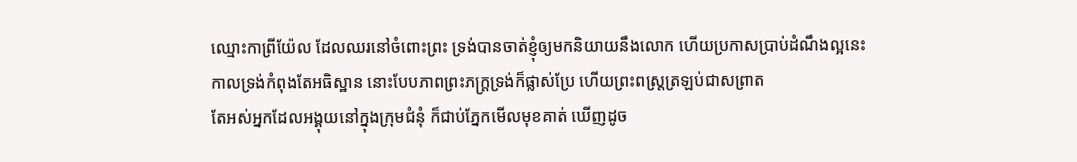ឈ្មោះកាព្រីយ៉ែល ដែលឈរនៅចំពោះព្រះ ទ្រង់បានចាត់ខ្ញុំឲ្យមកនិយាយនឹងលោក ហើយប្រកាសប្រាប់ដំណឹងល្អនេះ
កាលទ្រង់កំពុងតែអធិស្ឋាន នោះបែបភាពព្រះភក្ត្រទ្រង់ក៏ផ្លាស់ប្រែ ហើយព្រះពស្ត្រត្រឡប់ជាសព្រាត
តែអស់អ្នកដែលអង្គុយនៅក្នុងក្រុមជំនុំ ក៏ជាប់ភ្នែកមើលមុខគាត់ ឃើញដូច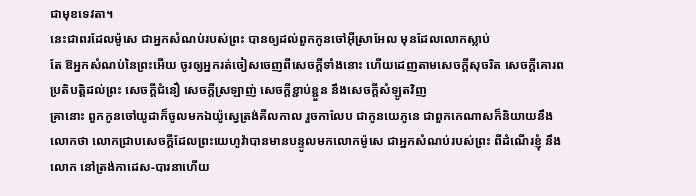ជាមុខទេវតា។
នេះជាពរដែលម៉ូសេ ជាអ្នកសំណប់របស់ព្រះ បានឲ្យដល់ពួកកូនចៅអ៊ីស្រាអែល មុនដែលលោកស្លាប់
តែ ឱអ្នកសំណប់នៃព្រះអើយ ចូរឲ្យអ្នករត់ចៀសចេញពីសេចក្ដីទាំងនោះ ហើយដេញតាមសេចក្ដីសុចរិត សេចក្ដីគោរពប្រតិបត្តិដល់ព្រះ សេចក្ដីជំនឿ សេចក្ដីស្រឡាញ់ សេចក្ដីខ្ជាប់ខ្ជួន នឹងសេចក្ដីសំឡូតវិញ
គ្រានោះ ពួកកូនចៅយូដាក៏ចូលមកឯយ៉ូស្វេត្រង់គីលកាល រួចកាលែប ជាកូនយេភូនេ ជាពួកកេណាសក៏និយាយនឹងលោកថា លោកជ្រាបសេចក្ដីដែលព្រះយេហូវ៉ាបានមានបន្ទូលមកលោកម៉ូសេ ជាអ្នកសំណប់របស់ព្រះ ពីដំណើរខ្ញុំ នឹងលោក នៅត្រង់កាដេស-បារនាហើយ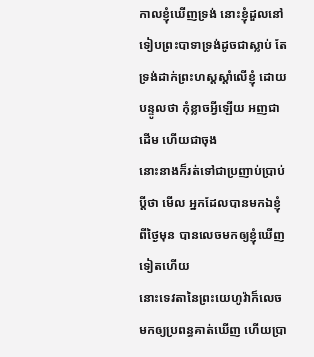កាលខ្ញុំឃើញទ្រង់ នោះខ្ញុំដួលនៅទៀបព្រះបាទាទ្រង់ដូចជាស្លាប់ តែទ្រង់ដាក់ព្រះហស្តស្តាំលើខ្ញុំ ដោយបន្ទូលថា កុំខ្លាចអ្វីឡើយ អញជាដើម ហើយជាចុង
នោះនាងក៏រត់ទៅជាប្រញាប់ប្រាប់ប្ដីថា មើល អ្នកដែលបានមកឯខ្ញុំពីថ្ងៃមុន បានលេចមកឲ្យខ្ញុំឃើញទៀតហើយ
នោះទេវតានៃព្រះយេហូវ៉ាក៏លេចមកឲ្យប្រពន្ធគាត់ឃើញ ហើយប្រា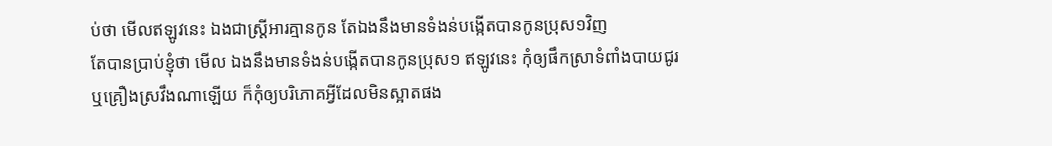ប់ថា មើលឥឡូវនេះ ឯងជាស្ត្រីអារគ្មានកូន តែឯងនឹងមានទំងន់បង្កើតបានកូនប្រុស១វិញ
តែបានប្រាប់ខ្ញុំថា មើល ឯងនឹងមានទំងន់បង្កើតបានកូនប្រុស១ ឥឡូវនេះ កុំឲ្យផឹកស្រាទំពាំងបាយជូរ ឬគ្រឿងស្រវឹងណាឡើយ ក៏កុំឲ្យបរិភោគអ្វីដែលមិនស្អាតផង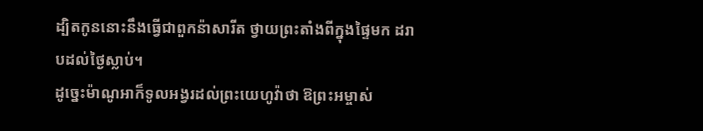ដ្បិតកូននោះនឹងធ្វើជាពួកន៉ាសារីត ថ្វាយព្រះតាំងពីក្នុងផ្ទៃមក ដរាបដល់ថ្ងៃស្លាប់។
ដូច្នេះម៉ាណូអាក៏ទូលអង្វរដល់ព្រះយេហូវ៉ាថា ឱព្រះអម្ចាស់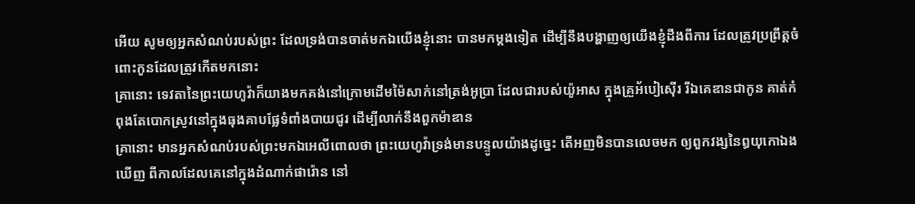អើយ សូមឲ្យអ្នកសំណប់របស់ព្រះ ដែលទ្រង់បានចាត់មកឯយើងខ្ញុំនោះ បានមកម្តងទៀត ដើម្បីនឹងបង្ហាញឲ្យយើងខ្ញុំដឹងពីការ ដែលត្រូវប្រព្រឹត្តចំពោះកូនដែលត្រូវកើតមកនោះ
គ្រានោះ ទេវតានៃព្រះយេហូវ៉ាក៏យាងមកគង់នៅក្រោមដើមម៉ៃសាក់នៅត្រង់អូប្រា ដែលជារបស់យ៉ូអាស ក្នុងគ្រួអ័បៀស៊ើរ រីឯគេឌានជាកូន គាត់កំពុងតែបោកស្រូវនៅក្នុងធុងគាបផ្លែទំពាំងបាយជូរ ដើម្បីលាក់នឹងពួកម៉ាឌាន
គ្រានោះ មានអ្នកសំណប់របស់ព្រះមកឯអេលីពោលថា ព្រះយេហូវ៉ាទ្រង់មានបន្ទូលយ៉ាងដូច្នេះ តើអញមិនបានលេចមក ឲ្យពួកវង្សនៃឰយុកោឯងឃើញ ពីកាលដែលគេនៅក្នុងដំណាក់ផារ៉ោន នៅ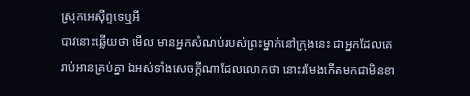ស្រុកអេស៊ីព្ទទេឬអី
បាវនោះឆ្លើយថា មើល មានអ្នកសំណប់របស់ព្រះម្នាក់នៅក្រុងនេះ ជាអ្នកដែលគេរាប់អានគ្រប់គ្នា ឯអស់ទាំងសេចក្ដីណាដែលលោកថា នោះរមែងកើតមកជាមិនខា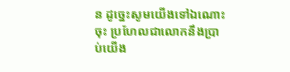ន ដូច្នេះសូមយើងទៅឯណោះចុះ ប្រហែលជាលោកនឹងប្រាប់យើង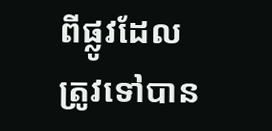ពីផ្លូវដែលត្រូវទៅបាន